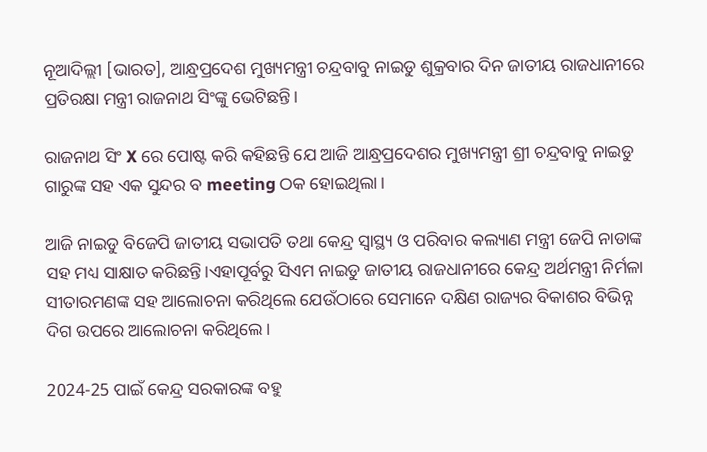ନୂଆଦିଲ୍ଲୀ [ଭାରତ], ଆନ୍ଧ୍ରପ୍ରଦେଶ ମୁଖ୍ୟମନ୍ତ୍ରୀ ଚନ୍ଦ୍ରବାବୁ ନାଇଡୁ ଶୁକ୍ରବାର ଦିନ ଜାତୀୟ ରାଜଧାନୀରେ ପ୍ରତିରକ୍ଷା ମନ୍ତ୍ରୀ ରାଜନାଥ ସିଂଙ୍କୁ ଭେଟିଛନ୍ତି।

ରାଜନାଥ ସିଂ X ରେ ପୋଷ୍ଟ କରି କହିଛନ୍ତି ଯେ ଆଜି ଆନ୍ଧ୍ରପ୍ରଦେଶର ମୁଖ୍ୟମନ୍ତ୍ରୀ ଶ୍ରୀ ଚନ୍ଦ୍ରବାବୁ ନାଇଡୁ ଗାରୁଙ୍କ ସହ ଏକ ସୁନ୍ଦର ବ meeting ଠକ ହୋଇଥିଲା।

ଆଜି ନାଇଡୁ ବିଜେପି ଜାତୀୟ ସଭାପତି ତଥା କେନ୍ଦ୍ର ସ୍ୱାସ୍ଥ୍ୟ ଓ ପରିବାର କଲ୍ୟାଣ ମନ୍ତ୍ରୀ ଜେପି ନାଡାଙ୍କ ସହ ମଧ୍ୟ ସାକ୍ଷାତ କରିଛନ୍ତି।ଏହାପୂର୍ବରୁ ସିଏମ ନାଇଡୁ ଜାତୀୟ ରାଜଧାନୀରେ କେନ୍ଦ୍ର ଅର୍ଥମନ୍ତ୍ରୀ ନିର୍ମଳା ସୀତାରମଣଙ୍କ ସହ ଆଲୋଚନା କରିଥିଲେ ଯେଉଁଠାରେ ସେମାନେ ଦକ୍ଷିଣ ରାଜ୍ୟର ବିକାଶର ବିଭିନ୍ନ ଦିଗ ଉପରେ ଆଲୋଚନା କରିଥିଲେ।

2024-25 ପାଇଁ କେନ୍ଦ୍ର ସରକାରଙ୍କ ବହୁ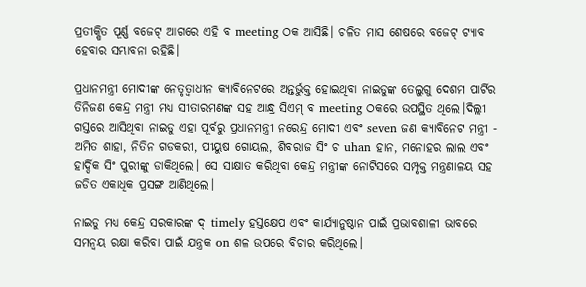ପ୍ରତୀକ୍ଷିତ ପୂର୍ଣ୍ଣ ବଜେଟ୍ ଆଗରେ ଏହି ବ meeting ଠକ ଆସିଛି। ଚଳିତ ମାସ ଶେଷରେ ବଜେଟ୍ ଟ୍ୟାବ ହେବାର ସମ୍ଭାବନା ରହିଛି।

ପ୍ରଧାନମନ୍ତ୍ରୀ ମୋଦୀଙ୍କ ନେତୃତ୍ୱାଧୀନ କ୍ୟାବିନେଟରେ ଅନ୍ତର୍ଭୁକ୍ତ ହୋଇଥିବା ନାଇଡୁଙ୍କ ତେଲୁଗୁ ଦେଶମ ପାର୍ଟିର ତିନିଜଣ କେନ୍ଦ୍ର ମନ୍ତ୍ରୀ ମଧ୍ୟ ସୀତାରମଣଙ୍କ ସହ ଆନ୍ଧ୍ର ସିଏମ୍ ବ meeting ଠକରେ ଉପସ୍ଥିତ ଥିଲେ।ଦିଲ୍ଲୀ ଗସ୍ତରେ ଆସିଥିବା ନାଇଡୁ ଏହା ପୂର୍ବରୁ ପ୍ରଧାନମନ୍ତ୍ରୀ ନରେନ୍ଦ୍ର ମୋଦୀ ଏବଂ seven ଜଣ କ୍ୟାବିନେଟ ମନ୍ତ୍ରୀ - ଅମିତ ଶାହା, ନିତିନ ଗଡକରୀ, ପୀୟୁଷ ଗୋୟଲ, ଶିବରାଜ ସିଂ ଚ uhan ହାନ, ମନୋହର ଲାଲ ଏବଂ ହାର୍ଦ୍ଦିକ ସିଂ ପୁରୀଙ୍କୁ ଡାକିଥିଲେ। ସେ ସାକ୍ଷାତ କରିଥିବା କେନ୍ଦ୍ର ମନ୍ତ୍ରୀଙ୍କ ନୋଟିସରେ ସମ୍ପୃକ୍ତ ମନ୍ତ୍ରଣାଳୟ ସହ ଜଡିତ ଏକାଧିକ ପ୍ରସଙ୍ଗ ଆଣିଥିଲେ।

ନାଇଡୁ ମଧ୍ୟ କେନ୍ଦ୍ର ସରକାରଙ୍କ ଦ୍ timely ହସ୍ତକ୍ଷେପ ଏବଂ କାର୍ଯ୍ୟାନୁଷ୍ଠାନ ପାଇଁ ପ୍ରଭାବଶାଳୀ ଭାବରେ ସମନ୍ୱୟ ରକ୍ଷା କରିବା ପାଇଁ ଯନ୍ତ୍ରକ on ଶଳ ଉପରେ ବିଚାର କରିଥିଲେ।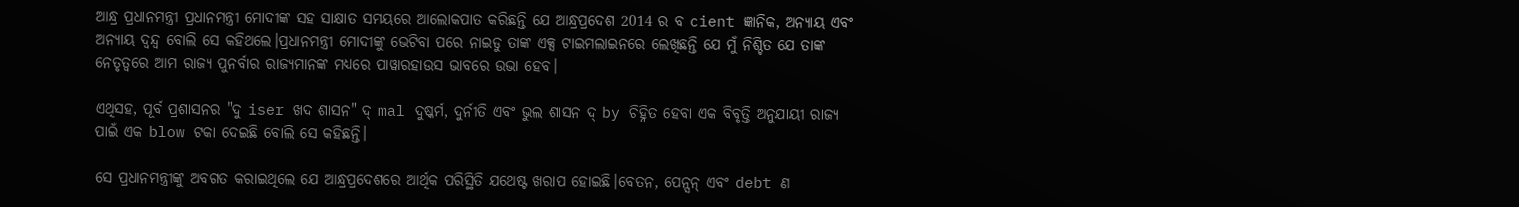ଆନ୍ଧ୍ର ପ୍ରଧାନମନ୍ତ୍ରୀ ପ୍ରଧାନମନ୍ତ୍ରୀ ମୋଦୀଙ୍କ ସହ ସାକ୍ଷାତ ସମୟରେ ଆଲୋକପାତ କରିଛନ୍ତି ଯେ ଆନ୍ଧ୍ରପ୍ରଦେଶ 2014 ର ବ cient ଜ୍ଞାନିକ, ଅନ୍ୟାୟ ଏବଂ ଅନ୍ୟାୟ ଦ୍ୱନ୍ଦ୍ୱ ବୋଲି ସେ କହିଥଲେ।ପ୍ରଧାନମନ୍ତ୍ରୀ ମୋଦୀଙ୍କୁ ଭେଟିବା ପରେ ନାଇଡୁ ତାଙ୍କ ଏକ୍ସ ଟାଇମଲାଇନରେ ଲେଖିଛନ୍ତି ଯେ ମୁଁ ନିଶ୍ଚିତ ଯେ ତାଙ୍କ ନେତୃତ୍ୱରେ ଆମ ରାଜ୍ୟ ପୁନର୍ବାର ରାଜ୍ୟମାନଙ୍କ ମଧ୍ୟରେ ପାୱାରହାଉସ ଭାବରେ ଉଭା ହେବ।

ଏଥିସହ, ପୂର୍ବ ପ୍ରଶାସନର "ଦୁ iser ଖଦ ଶାସନ" ଦ୍ mal ଦୁଷ୍କର୍ମ, ଦୁର୍ନୀତି ଏବଂ ଭୁଲ ଶାସନ ଦ୍ by ଚିହ୍ନିତ ହେବା ଏକ ବିବୃତ୍ତି ଅନୁଯାୟୀ ରାଜ୍ୟ ପାଇଁ ଏକ blow ଟକା ଦେଇଛି ବୋଲି ସେ କହିଛନ୍ତି।

ସେ ପ୍ରଧାନମନ୍ତ୍ରୀଙ୍କୁ ଅବଗତ କରାଇଥିଲେ ଯେ ଆନ୍ଧ୍ରପ୍ରଦେଶରେ ଆର୍ଥିକ ପରିସ୍ଥିତି ଯଥେଷ୍ଟ ଖରାପ ହୋଇଛି।ବେତନ, ପେନ୍ସନ୍ ଏବଂ debt ଣ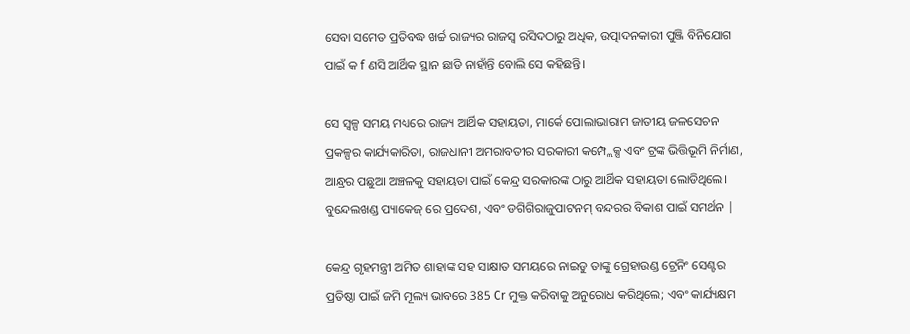ସେବା ସମେତ ପ୍ରତିବଦ୍ଧ ଖର୍ଚ୍ଚ ରାଜ୍ୟର ରାଜସ୍ୱ ରସିଦଠାରୁ ଅଧିକ, ଉତ୍ପାଦନକାରୀ ପୁଞ୍ଜି ବିନିଯୋଗ ପାଇଁ କ f ଣସି ଆର୍ଥିକ ସ୍ଥାନ ଛାଡି ନାହାଁନ୍ତି ବୋଲି ସେ କହିଛନ୍ତି।

ସେ ସ୍ୱଳ୍ପ ସମୟ ମଧ୍ୟରେ ରାଜ୍ୟ ଆର୍ଥିକ ସହାୟତା, ମାର୍କେ ପୋଲାଭାରାମ ଜାତୀୟ ଜଳସେଚନ ପ୍ରକଳ୍ପର କାର୍ଯ୍ୟକାରିତା, ରାଜଧାନୀ ଅମରାବତୀର ସରକାରୀ କମ୍ପ୍ଲେକ୍ସ ଏବଂ ଟ୍ରଙ୍କ ଭିତ୍ତିଭୂମି ନିର୍ମାଣ, ଆନ୍ଧ୍ରର ପଛୁଆ ଅଞ୍ଚଳକୁ ସହାୟତା ପାଇଁ କେନ୍ଦ୍ର ସରକାରଙ୍କ ଠାରୁ ଆର୍ଥିକ ସହାୟତା ଲୋଡିଥିଲେ। ବୁନ୍ଦେଲଖଣ୍ଡ ପ୍ୟାକେଜ୍ ରେ ପ୍ରଦେଶ, ଏବଂ ଡଗିଗିରାଜୁପାଟନମ୍ ବନ୍ଦରର ବିକାଶ ପାଇଁ ସମର୍ଥନ |

କେନ୍ଦ୍ର ଗୃହମନ୍ତ୍ରୀ ଅମିତ ଶାହାଙ୍କ ସହ ସାକ୍ଷାତ ସମୟରେ ନାଇଡୁ ତାଙ୍କୁ ଗ୍ରେହାଉଣ୍ଡ ଟ୍ରେନିଂ ସେଣ୍ଟର ପ୍ରତିଷ୍ଠା ପାଇଁ ଜମି ମୂଲ୍ୟ ଭାବରେ 385 Cr ମୁକ୍ତ କରିବାକୁ ଅନୁରୋଧ କରିଥିଲେ; ଏବଂ କାର୍ଯ୍ୟକ୍ଷମ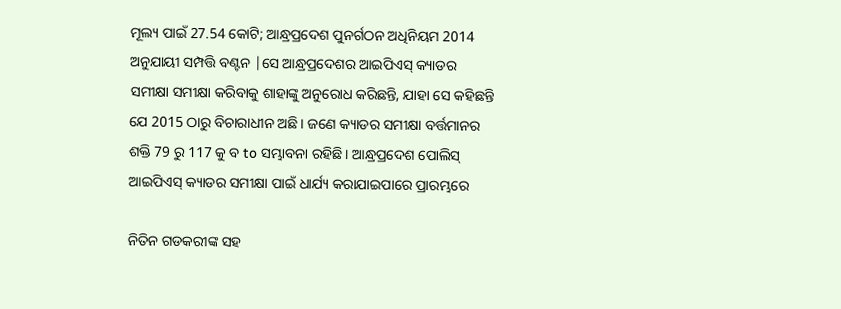ମୂଲ୍ୟ ପାଇଁ 27.54 କୋଟି; ଆନ୍ଧ୍ରପ୍ରଦେଶ ପୁନର୍ଗଠନ ଅଧିନିୟମ 2014 ଅନୁଯାୟୀ ସମ୍ପତ୍ତି ବଣ୍ଟନ |ସେ ଆନ୍ଧ୍ରପ୍ରଦେଶର ଆଇପିଏସ୍ କ୍ୟାଡର ସମୀକ୍ଷା ସମୀକ୍ଷା କରିବାକୁ ଶାହାଙ୍କୁ ଅନୁରୋଧ କରିଛନ୍ତି, ଯାହା ସେ କହିଛନ୍ତି ଯେ 2015 ଠାରୁ ବିଚାରାଧୀନ ଅଛି। ଜଣେ କ୍ୟାଡର ସମୀକ୍ଷା ବର୍ତ୍ତମାନର ଶକ୍ତି 79 ରୁ 117 କୁ ବ to ସମ୍ଭାବନା ରହିଛି। ଆନ୍ଧ୍ରପ୍ରଦେଶ ପୋଲିସ୍ ଆଇପିଏସ୍ କ୍ୟାଡର ସମୀକ୍ଷା ପାଇଁ ଧାର୍ଯ୍ୟ କରାଯାଇପାରେ ପ୍ରାରମ୍ଭରେ

ନିତିନ ଗଡକରୀଙ୍କ ସହ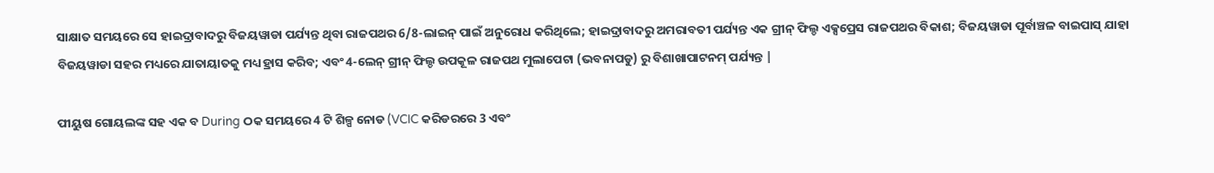ସାକ୍ଷାତ ସମୟରେ ସେ ହାଇଦ୍ରାବାଦରୁ ବିଜୟୱାଡା ପର୍ଯ୍ୟନ୍ତ ଥିବା ରାଜପଥର 6/8-ଲାଇନ୍ ପାଇଁ ଅନୁରୋଧ କରିଥିଲେ; ହାଇଦ୍ରାବାଦରୁ ଅମରାବତୀ ପର୍ଯ୍ୟନ୍ତ ଏକ ଗ୍ରୀନ୍ ଫିଲ୍ଡ ଏକ୍ସପ୍ରେସ ରାଜପଥର ବିକାଶ; ବିଜୟୱାଡା ପୂର୍ବାଞ୍ଚଳ ବାଇପାସ୍ ଯାହା ବିଜୟୱାଡା ସହର ମଧ୍ୟରେ ଯାତାୟାତକୁ ମଧ୍ୟ ହ୍ରାସ କରିବ; ଏବଂ 4-ଲେନ୍ ଗ୍ରୀନ୍ ଫିଲ୍ଡ ଉପକୂଳ ରାଜପଥ ମୁଲାପେଟା (ଭବନାପଡୁ) ରୁ ବିଶାଖାପାଟନମ୍ ପର୍ଯ୍ୟନ୍ତ |

ପୀୟୁଷ ଗୋୟଲଙ୍କ ସହ ଏକ ବ During ଠକ ସମୟରେ 4 ଟି ଶିଳ୍ପ ନୋଡ (VCIC କରିଡରରେ 3 ଏବଂ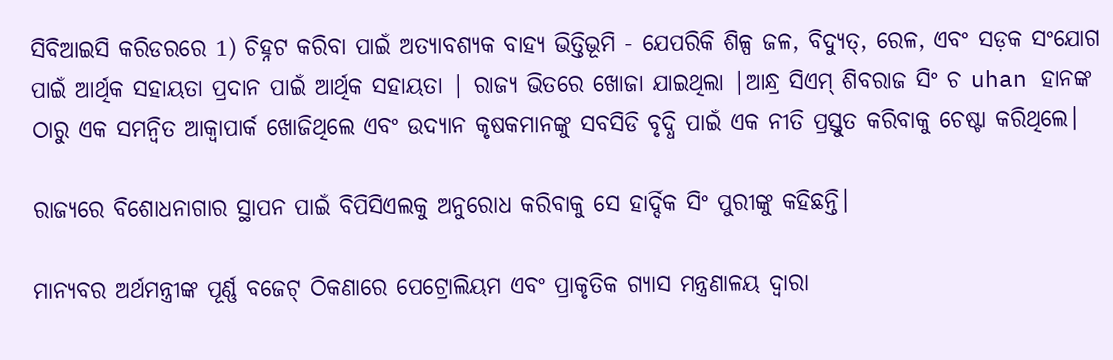ସିବିଆଇସି କରିଡରରେ 1) ଚିହ୍ନଟ କରିବା ପାଇଁ ଅତ୍ୟାବଶ୍ୟକ ବାହ୍ୟ ଭିତ୍ତିଭୂମି - ଯେପରିକି ଶିଳ୍ପ ଜଳ, ବିଦ୍ୟୁତ୍, ରେଳ, ଏବଂ ସଡ଼କ ସଂଯୋଗ ପାଇଁ ଆର୍ଥିକ ସହାୟତା ପ୍ରଦାନ ପାଇଁ ଆର୍ଥିକ ସହାୟତା | ରାଜ୍ୟ ଭିତରେ ଖୋଜା ଯାଇଥିଲା |ଆନ୍ଧ୍ର ସିଏମ୍ ଶିବରାଜ ସିଂ ଚ uhan ହାନଙ୍କ ଠାରୁ ଏକ ସମନ୍ୱିତ ଆକ୍ୱାପାର୍କ ଖୋଜିଥିଲେ ଏବଂ ଉଦ୍ୟାନ କୃଷକମାନଙ୍କୁ ସବସିଡି ବୃଦ୍ଧି ପାଇଁ ଏକ ନୀତି ପ୍ରସ୍ତୁତ କରିବାକୁ ଚେଷ୍ଟା କରିଥିଲେ।

ରାଜ୍ୟରେ ବିଶୋଧନାଗାର ସ୍ଥାପନ ପାଇଁ ବିପିସିଏଲକୁ ଅନୁରୋଧ କରିବାକୁ ସେ ହାର୍ଦ୍ଦିକ ସିଂ ପୁରୀଙ୍କୁ କହିଛନ୍ତି।

ମାନ୍ୟବର ଅର୍ଥମନ୍ତ୍ରୀଙ୍କ ପୂର୍ଣ୍ଣ ବଜେଟ୍ ଠିକଣାରେ ପେଟ୍ରୋଲିୟମ ଏବଂ ପ୍ରାକୃତିକ ଗ୍ୟାସ ମନ୍ତ୍ରଣାଳୟ ଦ୍ୱାରା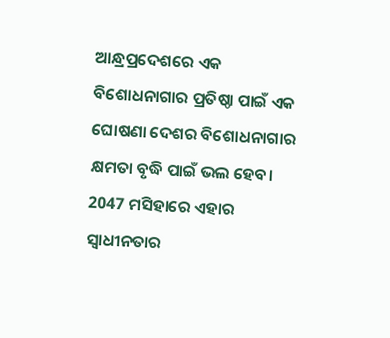ଆନ୍ଧ୍ରପ୍ରଦେଶରେ ଏକ ବିଶୋଧନାଗାର ପ୍ରତିଷ୍ଠା ପାଇଁ ଏକ ଘୋଷଣା ଦେଶର ବିଶୋଧନାଗାର କ୍ଷମତା ବୃଦ୍ଧି ପାଇଁ ଭଲ ହେବ। 2047 ମସିହାରେ ଏହାର ସ୍ୱାଧୀନତାର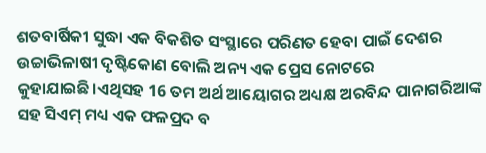ଶତବାର୍ଷିକୀ ସୁଦ୍ଧା ଏକ ବିକଶିତ ସଂସ୍ଥାରେ ପରିଣତ ହେବା ପାଇଁ ଦେଶର ଉଚ୍ଚାଭିଳାଷୀ ଦୃଷ୍ଟିକୋଣ ବୋଲି ଅନ୍ୟ ଏକ ପ୍ରେସ ନୋଟରେ କୁହାଯାଇଛି।ଏଥିସହ 16 ତମ ଅର୍ଥ ଆୟୋଗର ଅଧ୍ୟକ୍ଷ ଅରବିନ୍ଦ ପାନାଗରିଆଙ୍କ ସହ ସିଏମ୍ ମଧ୍ୟ ଏକ ଫଳପ୍ରଦ ବ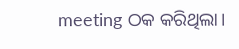meeting ଠକ କରିଥିଲା।